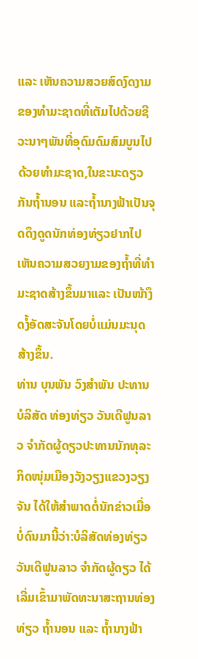ແລະ ເຫັນຄວາມສວຍສົດງົດງາມຂອງທຳມະຊາດທີ່ເຕັມໄປດ້ວຍຊີວະນາໆພັນທີ່ອຸດົມດົມສົມບູນໄປດ້ວຍທຳມະຊາດ,ໃນຂະນະດຽວກັນຖໍ້ານອນ ແລະຖໍ້ານາງຟ້າເປັນຈຸດດຶງດູດນັກທ່ອງທ່ຽວຢາກໄປເຫັນຄວາມສວຍງາມຂອງຖໍ້າທີ່ທຳມະຊາດສ້າງຂຶ້ນມາແລະ ເປັນໜ້າງຶດງໍ້ອັດສະຈັນໂດຍບໍ່ແມ່ນມະນຸດສ້າງຂຶ້ນ.
ທ່ານ ບຸນພັນ ວົງສຳພັນ ປະທານບໍລິສັດ ທ່ອງທ່ຽວ ວັນເດີຟູນລາວ ຈຳກັດຜູ້ດຽວປະທານນັກທຸລະກິດໜຸ່ມເມືອງວັງວຽງແຂວງວຽງຈັນ ໄດ້ໃຫ້ສຳພາດຕໍ່ນັກຂ່າວເມື່ອບໍ່ດົນມານີ້ວ່າ:ບໍລິສັດທ່ອງທ່ຽວ ວັນເດີຟູນລາວ ຈຳກັດຜູ້ດຽວ ໄດ້ເລີ່ມເຂົ້າມາພັດທະນາສະຖານທ່ອງທ່ຽວ ຖໍ້ານອນ ແລະ ຖໍ້ານາງຟ້າ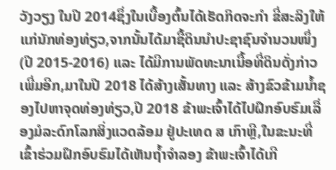ວັງວຽງ ໃນປີ 2014ຊຶ່ງໃນເບື້ອງຕົ້ນໄດ້ເຮັດກິດຈະກຳ ຂີ່ສະລິງໃຫ້ແກ່ນັກທ່ອງທ່ຽວ,ຈາກນັ້ນໄດ້ມາຊື້ດິນນຳປະຊາຊົນຈຳນວນໜຶ່ງ(ປີ 2015-2016) ແລະ ໄດ້ມີການພັດທະນາເນື້ອທີ່ດິນດັ່ງກ່າວເພີ່ມອີກ,ມາໃນປີ 2018 ໄດ້ສ້າງເສັ້ນທາງ ແລະ ສ້າງຂົວຂ້າມນໍ້າຊອງໄປຫາຈຸດທ່ອງທ່ຽວ,ປີ 2018 ຂ້າພະເຈົ້າໄດ້ໄປຝຶກອົບຮົມເລື່ອງມໍລະດົກໂລກສິ່ງແວດລ້ອມ ຢູ່ປະເທດ ສ ເກົາຫຼີ,ໃນຂະນະທີ່ເຂົ້າຮ່ວມຝຶກອົບຮົມໄດ້ເຫັນຖໍ້າຈຳລອງ ຂ້າພະເຈົ້າໄດ້ເກີ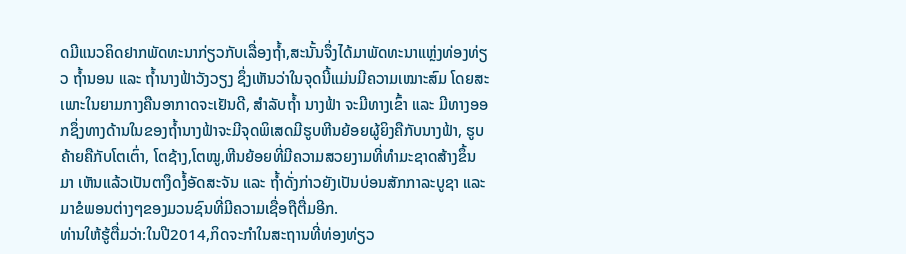ດມີແນວຄິດຢາກພັດທະນາກ່ຽວກັບເລື່ອງຖໍ້າ,ສະນັ້ນຈຶ່ງໄດ້ມາພັດທະນາແຫຼ່ງທ່ອງທ່ຽວ ຖໍ້ານອນ ແລະ ຖໍ້ານາງຟ້າວັງວຽງ ຊຶ່ງເຫັນວ່າໃນຈຸດນີ້ແມ່ນມີຄວາມເໝາະສົມ ໂດຍສະເພາະໃນຍາມກາງຄືນອາກາດຈະເຢັນດີ, ສຳລັບຖໍ້າ ນາງຟ້າ ຈະມີທາງເຂົ້າ ແລະ ມີທາງອອກຊຶ່ງທາງດ້ານໃນຂອງຖໍ້ານາງຟ້າຈະມີຈຸດພິເສດມີຮູບຫີນຍ້ອຍຜູ້ຍິງຄືກັບນາງຟ້າ, ຮູບຄ້າຍຄືກັບໂຕເຕົ່າ, ໂຕຊ້າງ,ໂຕໝູ,ຫີນຍ້ອຍທີ່ມີຄວາມສວຍງາມທີ່ທຳມະຊາດສ້າງຂຶ້ນມາ ເຫັນແລ້ວເປັນຕາງຶດງໍ້ອັດສະຈັນ ແລະ ຖໍ້າດັ່ງກ່າວຍັງເປັນບ່ອນສັກກາລະບູຊາ ແລະ ມາຂໍພອນຕ່າງໆຂອງມວນຊົນທີ່ມີຄວາມເຊື່ອຖືຕື່ມອີກ.
ທ່ານໃຫ້ຮູ້ຕື່ມວ່າ:ໃນປີ2014,ກິດຈະກຳໃນສະຖານທີ່ທ່ອງທ່ຽວ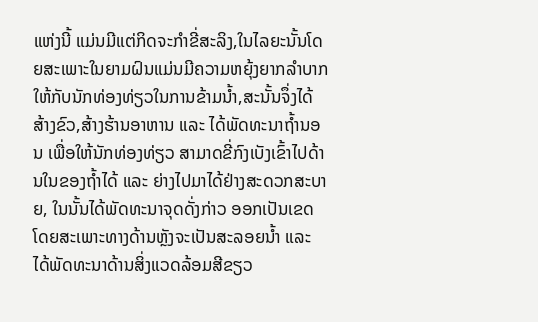ແຫ່ງນີ້ ແມ່ນມີແຕ່ກິດຈະກຳຂີ່ສະລິງ,ໃນໄລຍະນັ້ນໂດຍສະເພາະໃນຍາມຝົນແມ່ນມີຄວາມຫຍຸ້ງຍາກລຳບາກໃຫ້ກັບນັກທ່ອງທ່ຽວໃນການຂ້າມນໍ້າ,ສະນັ້ນຈຶ່ງໄດ້ສ້າງຂົວ,ສ້າງຮ້ານອາຫານ ແລະ ໄດ້ພັດທະນາຖໍ້ານອນ ເພື່ອໃຫ້ນັກທ່ອງທ່ຽວ ສາມາດຂີ່ກົງເບັງເຂົ້າໄປດ້ານໃນຂອງຖໍ້າໄດ້ ແລະ ຍ່າງໄປມາໄດ້ຢ່າງສະດວກສະບາຍ, ໃນນັ້ນໄດ້ພັດທະນາຈຸດດັ່ງກ່າວ ອອກເປັນເຂດ ໂດຍສະເພາະທາງດ້ານຫຼັງຈະເປັນສະລອຍນໍ້າ ແລະ ໄດ້ພັດທະນາດ້ານສິ່ງແວດລ້ອມສີຂຽວ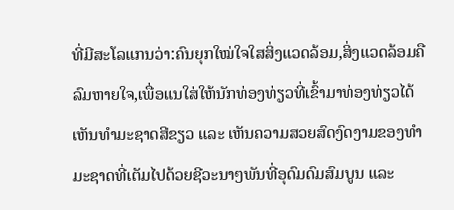ທີ່ມີສະໂລແກນວ່າ:ຄົນຍຸກໃໝ່ໃຈໃສສິ່ງແວດລ້ອມ,ສິ່ງແວດລ້ອມຄືລົມຫາຍໃຈ,ເພື່ອແນໃສ່ໃຫ້ນັກທ່ອງທ່ຽວທີ່ເຂົ້າມາທ່ອງທ່ຽວໄດ້ເຫັນທຳມະຊາດສີຂຽວ ແລະ ເຫັນຄວາມສວຍສົດງົດງາມຂອງທຳມະຊາດທີ່ເຕັມໄປດ້ວຍຊີວະນາໆພັນທີ່ອຸດົມດົມສົມບູນ ແລະ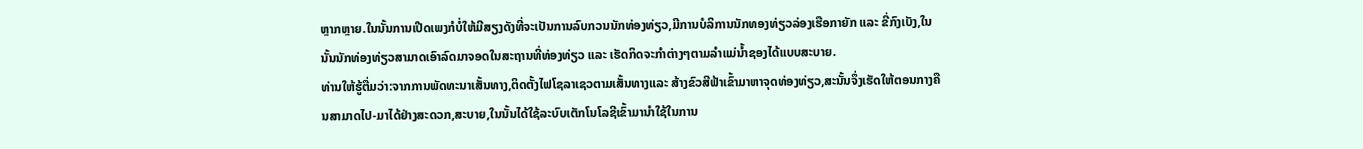ຫຼາກຫຼາຍ.ໃນນັ້ນການເປີດເພງກໍບໍ່ໃຫ້ມີສຽງດັງທີ່ຈະເປັນການລົບກວນນັກທ່ອງທ່ຽວ,ມີການບໍລິການນັກທອງທ່ຽວລ່ອງເຮືອກາຍັກ ແລະ ຂີ່ກົງເບັງ,ໃນນັ້ນນັກທ່ອງທ່ຽວສາມາດເອົາລົດມາຈອດໃນສະຖານທີ່ທ່ອງທ່ຽວ ແລະ ເຮັດກິດຈະກຳຕ່າງໆຕາມລໍາແມ່ນໍ້າຊອງໄດ້ແບບສະບາຍ.
ທ່ານໃຫ້ຮູ້ຕື່ມວ່າ:ຈາກການພັດທະນາເສັ້ນທາງ,ຕິດຕັ້ງໄຟໂຊລາເຊວຕາມເສັ້ນທາງແລະ ສ້າງຂົວສີຟ້າເຂົ້າມາຫາຈຸດທ່ອງທ່ຽວ,ສະນັ້ນຈຶ່ງເຮັດໃຫ້ຕອນກາງຄືນສາມາດໄປ-ມາໄດ້ຢ່າງສະດວກ,ສະບາຍ,ໃນນັ້ນໄດ້ໃຊ້ລະບົບເຕັກໂນໂລຊີເຂົ້າມານຳໃຊ້ໃນການ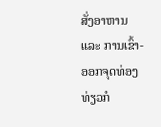ສັ່ງອາຫານ ແລະ ການເຂົ້າ-ອອກຈຸດທ່ອງທ່ຽວກໍ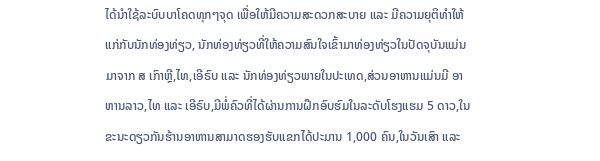ໄດ້ນໍາໃຊ້ລະບົບບາໂຄດທຸກໆຈຸດ ເພື່ອໃຫ້ມີຄວາມສະດວກສະບາຍ ແລະ ມີຄວາມຍຸຕິທຳໃຫ້ແກ່ກັບນັກທ່ອງທ່ຽວ, ນັກທ່ອງທ່ຽວທີ່ໃຫ້ຄວາມສົນໃຈເຂົ້າມາທ່ອງທ່ຽວໃນປັດຈຸບັນແມ່ນມາຈາກ ສ ເກົາຫຼີ,ໄທ,ເອີຣົບ ແລະ ນັກທ່ອງທ່ຽວພາຍໃນປະເທດ,ສ່ວນອາຫານແມ່ນມີ ອາຫານລາວ,ໄທ ແລະ ເອີຣົບ,ມີພໍ່ຄົວທີ່ໄດ້ຜ່ານການຝຶກອົບຮົມໃນລະດັບໂຮງແຮມ 5 ດາວ,ໃນຂະນະດຽວກັນຮ້ານອາຫານສາມາດຮອງຮັບແຂກໄດ້ປະມານ 1,000 ຄົນ,ໃນວັນເສົາ ແລະ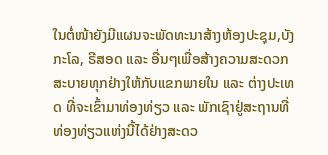ໃນຕໍ່ໜ້າຍັງມີແຜນຈະພັດທະນາສ້າງຫ້ອງປະຊຸມ,ບັງກະໂລ, ຣີສອດ ແລະ ອື່ນໆເພື່ອສ້າງຄວາມສະດວກສະບາຍທຸກຢ່າງໃຫ້ກັບແຂກພາຍໃນ ແລະ ຕ່າງປະເທດ ທີ່ຈະເຂົ້າມາທ່ອງທ່ຽວ ແລະ ພັກເຊົາຢູ່ສະຖານທີ່ທ່ອງທ່ຽວແຫ່ງນີ້ໄດ້ຢ່າງສະດວ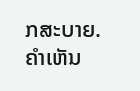ກສະບາຍ.
ຄໍາເຫັນ